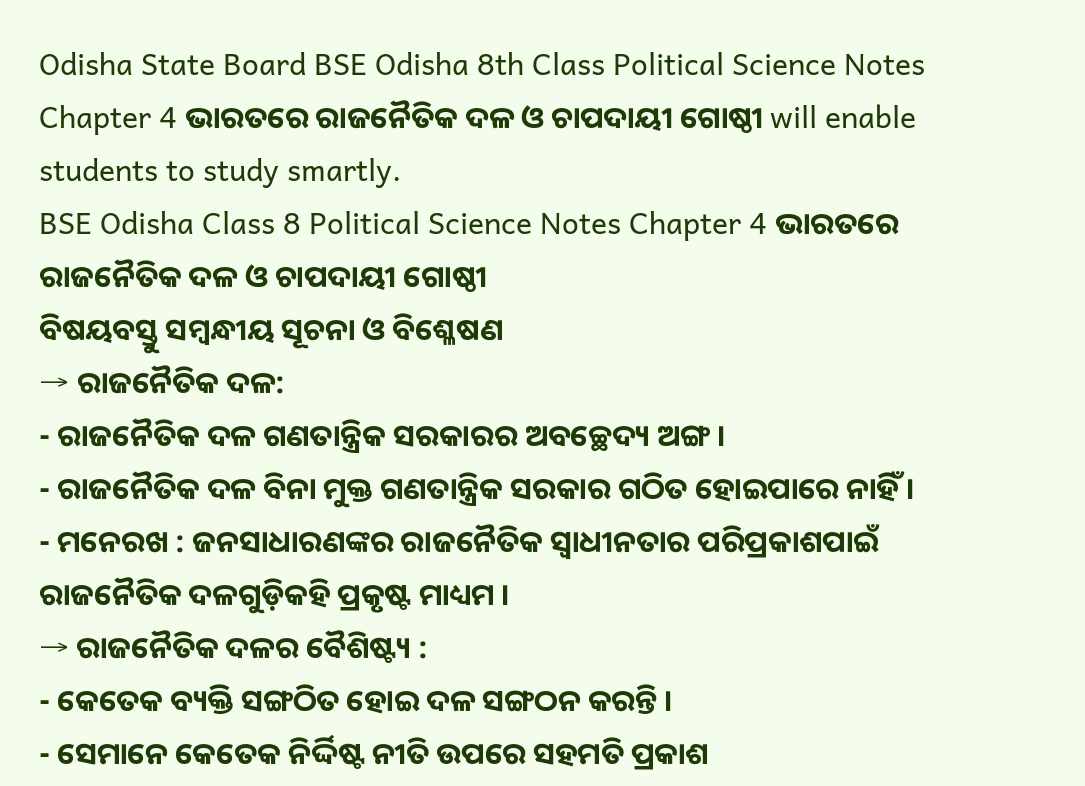Odisha State Board BSE Odisha 8th Class Political Science Notes Chapter 4 ଭାରତରେ ରାଜନୈତିକ ଦଳ ଓ ଚାପଦାୟୀ ଗୋଷ୍ଠୀ will enable students to study smartly.
BSE Odisha Class 8 Political Science Notes Chapter 4 ଭାରତରେ ରାଜନୈତିକ ଦଳ ଓ ଚାପଦାୟୀ ଗୋଷ୍ଠୀ
ବିଷୟବସ୍ତୁ ସମ୍ବନ୍ଧୀୟ ସୂଚନା ଓ ବିଶ୍ଳେଷଣ
→ ରାଜନୈତିକ ଦଳ:
- ରାଜନୈତିକ ଦଳ ଗଣତାନ୍ତ୍ରିକ ସରକାରର ଅବଚ୍ଛେଦ୍ୟ ଅଙ୍ଗ ।
- ରାଜନୈତିକ ଦଳ ବିନା ମୁକ୍ତ ଗଣତାନ୍ତ୍ରିକ ସରକାର ଗଠିତ ହୋଇପାରେ ନାହିଁ ।
- ମନେରଖ : ଜନସାଧାରଣଙ୍କର ରାଜନୈତିକ ସ୍ଵାଧୀନତାର ପରିପ୍ରକାଶପାଇଁ ରାଜନୈତିକ ଦଳଗୁଡ଼ିକହି ପ୍ରକୃଷ୍ଟ ମାଧ୍ୟମ ।
→ ରାଜନୈତିକ ଦଳର ବୈଶିଷ୍ଟ୍ୟ :
- କେତେକ ବ୍ୟକ୍ତି ସଙ୍ଗଠିତ ହୋଇ ଦଳ ସଙ୍ଗଠନ କରନ୍ତି ।
- ସେମାନେ କେତେକ ନିର୍ଦ୍ଦିଷ୍ଟ ନୀତି ଉପରେ ସହମତି ପ୍ରକାଶ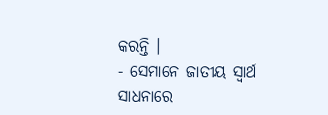କରନ୍ତି ।
- ସେମାନେ ଜାତୀୟ ସ୍ୱାର୍ଥ ସାଧନାରେ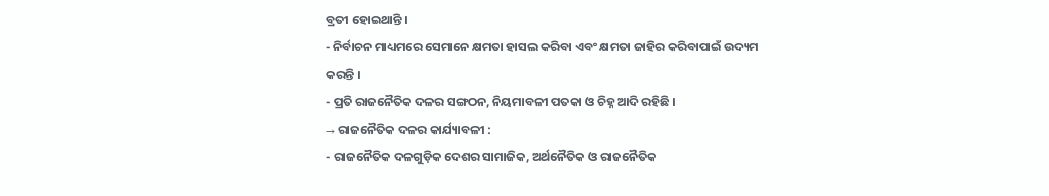ବ୍ରତୀ ହୋଇଥାନ୍ତି ।
- ନିର୍ବାଚନ ମାଧ୍ୟମରେ ସେମାନେ କ୍ଷମତା ହାସଲ କରିବା ଏବଂ କ୍ଷମତା ଜାହିର କରିବାପାଇଁ ଉଦ୍ୟମ କରନ୍ତି ।
- ପ୍ରତି ରାଜନୈତିକ ଦଳର ସଙ୍ଗଠନ, ନିୟମାବଳୀ ପତକା ଓ ଚିହ୍ନ ଆଦି ରହିଛି ।
→ ରାଜନୈତିକ ଦଳର କାର୍ଯ୍ୟାବଳୀ :
- ରାଜନୈତିକ ଦଳଗୁଡ଼ିକ ଦେଶର ସାମାଜିକ, ଅର୍ଥନୈତିକ ଓ ରାଜନୈତିକ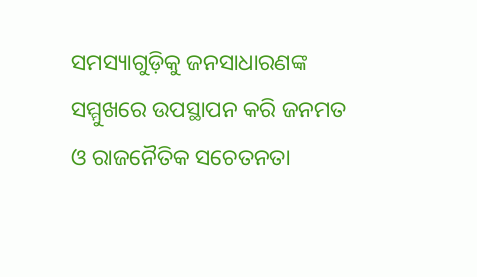ସମସ୍ୟାଗୁଡ଼ିକୁ ଜନସାଧାରଣଙ୍କ ସମ୍ମୁଖରେ ଉପସ୍ଥାପନ କରି ଜନମତ ଓ ରାଜନୈତିକ ସଚେତନତା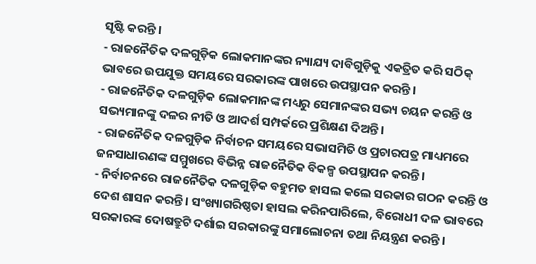ସୃଷ୍ଟି କରନ୍ତି ।
- ରାଜନୈତିକ ଦଳଗୁଡ଼ିକ ଲୋକମାନଙ୍କର ନ୍ୟାଯ୍ୟ ଦାବିଗୁଡ଼ିକୁ ଏକତ୍ରିତ କରି ସଠିକ୍ ଭାବରେ ଉପଯୁକ୍ତ ସମୟରେ ସରକାରଙ୍କ ପାଖରେ ଉପସ୍ଥାପନ କରନ୍ତି ।
- ରାଜନୈତିକ ଦଳଗୁଡ଼ିକ ଲୋକମାନଙ୍କ ମଧ୍ୟରୁ ସେମାନଙ୍କର ସଭ୍ୟ ଚୟନ କରନ୍ତି ଓ ସଭ୍ୟମାନଙ୍କୁ ଦଳର ନୀତି ଓ ଆଦର୍ଶ ସମ୍ପର୍କରେ ପ୍ରଶିକ୍ଷଣ ଦିଅନ୍ତି ।
- ରାଜନୈତିକ ଦଳଗୁଡ଼ିକ ନିର୍ବାଚନ ସମୟରେ ସଭାସମିତି ଓ ପ୍ରଚାରପତ୍ର ମାଧ୍ୟମରେ ଜନସାଧାରଣଙ୍କ ସମ୍ମୁଖରେ ବିଭିନ୍ନ ରାଜନୈତିକ ବିକଳ୍ପ ଉପସ୍ଥାପନ କରନ୍ତି ।
- ନିର୍ବାଚନରେ ରାଜନୈତିକ ଦଳଗୁଡ଼ିକ ବହୁମତ ହାସଲ କଲେ ସରକାର ଗଠନ କରନ୍ତି ଓ ଦେଶ ଶାସନ କରନ୍ତି । ସଂଖ୍ୟାଗରିଷ୍ଠତା ହାସଲ କରିନପାରିଲେ, ବିରୋଧୀ ଦଳ ଭାବରେ ସରକାରଙ୍କ ଦୋଷତ୍ରୁଟି ଦର୍ଶାଇ ସରକାରଙ୍କୁ ସମାଲୋଚନା ତଥା ନିୟନ୍ତ୍ରଣ କରନ୍ତି ।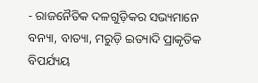- ରାଜନୈତିକ ଦଳଗୁଡ଼ିକର ସଭ୍ୟମାନେ ବନ୍ୟା, ବାତ୍ୟା, ମରୁଡ଼ି ଇତ୍ୟାଦି ପ୍ରାକୃତିକ ବିପର୍ଯ୍ୟୟ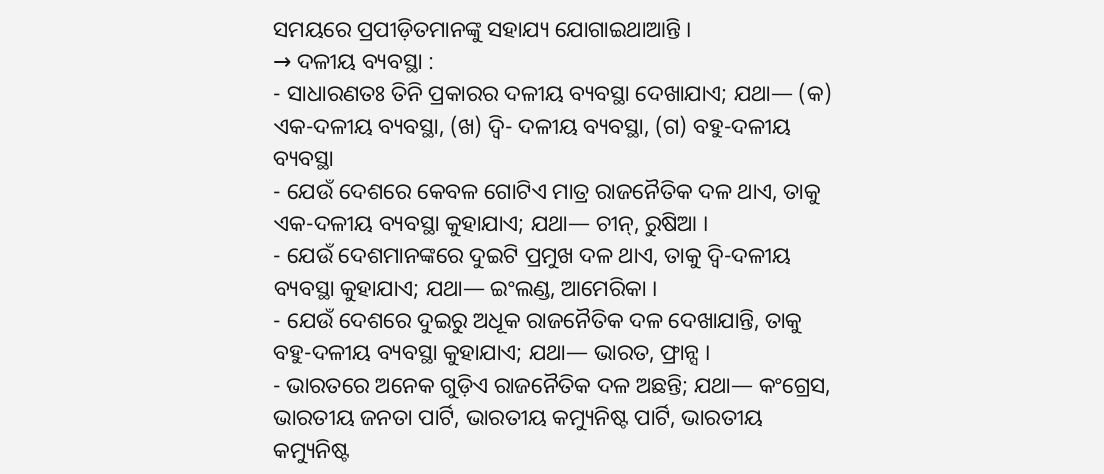ସମୟରେ ପ୍ରପୀଡ଼ିତମାନଙ୍କୁ ସହାଯ୍ୟ ଯୋଗାଇଥାଆନ୍ତି ।
→ ଦଳୀୟ ବ୍ୟବସ୍ଥା :
- ସାଧାରଣତଃ ତିନି ପ୍ରକାରର ଦଳୀୟ ବ୍ୟବସ୍ଥା ଦେଖାଯାଏ; ଯଥା— (କ) ଏକ-ଦଳୀୟ ବ୍ୟବସ୍ଥା, (ଖ) ଦ୍ବି- ଦଳୀୟ ବ୍ୟବସ୍ଥା, (ଗ) ବହୁ-ଦଳୀୟ ବ୍ୟବସ୍ଥା
- ଯେଉଁ ଦେଶରେ କେବଳ ଗୋଟିଏ ମାତ୍ର ରାଜନୈତିକ ଦଳ ଥାଏ, ତାକୁ ଏକ-ଦଳୀୟ ବ୍ୟବସ୍ଥା କୁହାଯାଏ; ଯଥା— ଚୀନ୍, ରୁଷିଆ ।
- ଯେଉଁ ଦେଶମାନଙ୍କରେ ଦୁଇଟି ପ୍ରମୁଖ ଦଳ ଥାଏ, ତାକୁ ଦ୍ୱି-ଦଳୀୟ ବ୍ୟବସ୍ଥା କୁହାଯାଏ; ଯଥା— ଇଂଲଣ୍ଡ, ଆମେରିକା ।
- ଯେଉଁ ଦେଶରେ ଦୁଇରୁ ଅଧୂକ ରାଜନୈତିକ ଦଳ ଦେଖାଯାନ୍ତି, ତାକୁ ବହୁ-ଦଳୀୟ ବ୍ୟବସ୍ଥା କୁହାଯାଏ; ଯଥା— ଭାରତ, ଫ୍ରାନ୍ସ ।
- ଭାରତରେ ଅନେକ ଗୁଡ଼ିଏ ରାଜନୈତିକ ଦଳ ଅଛନ୍ତି; ଯଥା— କଂଗ୍ରେସ, ଭାରତୀୟ ଜନତା ପାର୍ଟି, ଭାରତୀୟ କମ୍ୟୁନିଷ୍ଟ ପାର୍ଟି, ଭାରତୀୟ କମ୍ୟୁନିଷ୍ଟ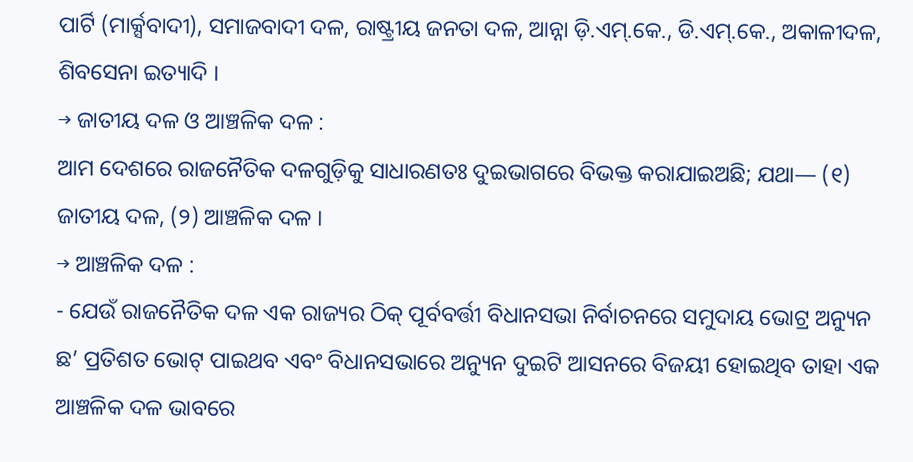ପାର୍ଟି (ମାର୍କ୍ସବାଦୀ), ସମାଜବାଦୀ ଦଳ, ରାଷ୍ଟ୍ରୀୟ ଜନତା ଦଳ, ଆନ୍ନା ଡ଼ି.ଏମ୍.କେ., ଡି.ଏମ୍.କେ., ଅକାଳୀଦଳ, ଶିବସେନା ଇତ୍ୟାଦି ।
→ ଜାତୀୟ ଦଳ ଓ ଆଞ୍ଚଳିକ ଦଳ :
ଆମ ଦେଶରେ ରାଜନୈତିକ ଦଳଗୁଡ଼ିକୁ ସାଧାରଣତଃ ଦୁଇଭାଗରେ ବିଭକ୍ତ କରାଯାଇଅଛି; ଯଥା— (୧) ଜାତୀୟ ଦଳ, (୨) ଆଞ୍ଚଳିକ ଦଳ ।
→ ଆଞ୍ଚଳିକ ଦଳ :
- ଯେଉଁ ରାଜନୈତିକ ଦଳ ଏକ ରାଜ୍ୟର ଠିକ୍ ପୂର୍ବବର୍ତ୍ତୀ ବିଧାନସଭା ନିର୍ବାଚନରେ ସମୁଦାୟ ଭୋଟ୍ର ଅନ୍ୟୁନ ଛ’ ପ୍ରତିଶତ ଭୋଟ୍ ପାଇଥବ ଏବଂ ବିଧାନସଭାରେ ଅନ୍ୟୁନ ଦୁଇଟି ଆସନରେ ବିଜୟୀ ହୋଇଥିବ ତାହା ଏକ ଆଞ୍ଚଳିକ ଦଳ ଭାବରେ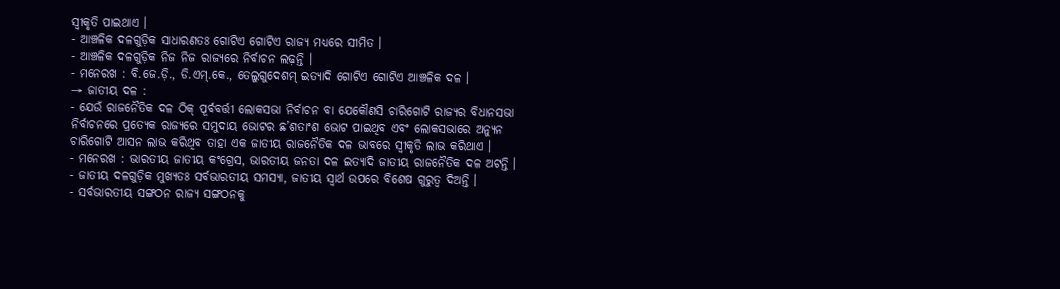ସ୍ବୀକୃତି ପାଇଥାଏ ।
- ଆଞ୍ଚଳିକ ଦଳଗୁଡ଼ିକ ସାଧାରଣତଃ ଗୋଟିଏ ଗୋଟିଏ ରାଜ୍ୟ ମଧ୍ୟରେ ସୀମିତ ।
- ଆଞ୍ଚଳିକ ଦଳଗୁଡ଼ିକ ନିଜ ନିଜ ରାଜ୍ୟରେ ନିର୍ବାଚନ ଲଢ଼ନ୍ତି ।
- ମନେରଖ : ବି.ଜେ.ଡ଼ି., ଡି.ଏମ୍.କେ., ତେଲୁଗୁଦେଶମ୍ ଇତ୍ୟାଦି ଗୋଟିଏ ଗୋଟିଏ ଆଞ୍ଚଳିକ ଦଳ ।
→ ଜାତୀୟ ଦଳ :
- ଯେଉଁ ରାଜନୈତିକ ଦଳ ଠିକ୍ ପୂର୍ବବର୍ତ୍ତୀ ଲୋକସଭା ନିର୍ବାଚନ ବା ଯେକୌଣସି ଚାରିଗୋଟି ରାଜ୍ୟର ବିଧାନସଭା ନିର୍ବାଚନରେ ପ୍ରତ୍ୟେକ ରାଜ୍ୟରେ ସମୁଦାୟ ଭୋଟର ଛ’ଶତାଂଶ ଭୋଟ ପାଇଥିବ ଏବଂ ଲୋକସଭାରେ ଅନ୍ୟୁନ ଚାରିଗୋଟି ଆସନ ଲାଭ କରିଥିବ ତାହା ଏକ ଜାତୀୟ ରାଜନୈତିକ ଦଳ ଭାବରେ ସ୍ଵୀକୃତି ଲାଭ କରିଥାଏ ।
- ମନେରଖ : ଭାରତୀୟ ଜାତୀୟ କଂଗ୍ରେସ, ଭାରତୀୟ ଜନତା ଦଳ ଇତ୍ୟାଦି ଜାତୀୟ ରାଜନୈତିକ ଦଳ ଅଟନ୍ତି ।
- ଜାତୀୟ ଦଳଗୁଡ଼ିକ ମୁଖ୍ୟତଃ ସର୍ବଭାରତୀୟ ସମସ୍ୟା, ଜାତୀୟ ସ୍ୱାର୍ଥ ଉପରେ ବିଶେଷ ଗୁରୁତ୍ବ ଦିଅନ୍ତି ।
- ସର୍ବଭାରତୀୟ ସଙ୍ଗଠନ ରାଜ୍ୟ ସଙ୍ଗଠନକୁ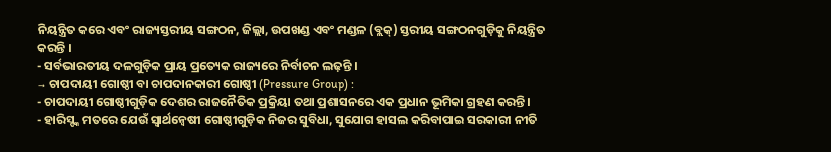ନିୟନ୍ତ୍ରିତ କରେ ଏବଂ ରାଜ୍ୟସ୍ତରୀୟ ସଙ୍ଗଠନ, ଜିଲ୍ଲା, ଉପଖଣ୍ଡ ଏବଂ ମଣ୍ଡଳ (ବ୍ଲକ୍) ସ୍ତରୀୟ ସଙ୍ଗଠନଗୁଡ଼ିକୁ ନିୟନ୍ତ୍ରିତ କରନ୍ତି ।
- ସର୍ବଭାରତୀୟ ଦଳଗୁଡ଼ିକ ପ୍ରାୟ ପ୍ରତ୍ୟେକ ରାଜ୍ୟରେ ନିର୍ବାଚନ ଲଢ଼ନ୍ତି ।
→ ଚାପଦାୟୀ ଗୋଷ୍ଠୀ ବା ଚାପଦାନକାରୀ ଗୋଷ୍ଠୀ (Pressure Group) :
- ଚାପଦାୟୀ ଗୋଷ୍ଠୀଗୁଡ଼ିକ ଦେଶର ରାଜନୈତିକ ପ୍ରକ୍ରିୟା ତଥା ପ୍ରଶାସନରେ ଏକ ପ୍ରଧାନ ଭୂମିକା ଗ୍ରହଣ କରନ୍ତି ।
- ହାରିସ୍ଙ୍କ ମତରେ ଯେଉଁ ସ୍ୱାର୍ଥନ୍ୱେଷୀ ଗୋଷ୍ଠୀଗୁଡ଼ିକ ନିଜର ସୁବିଧା, ସୁଯୋଗ ହାସଲ କରିବାପାଇ ସରକାରୀ ନୀତି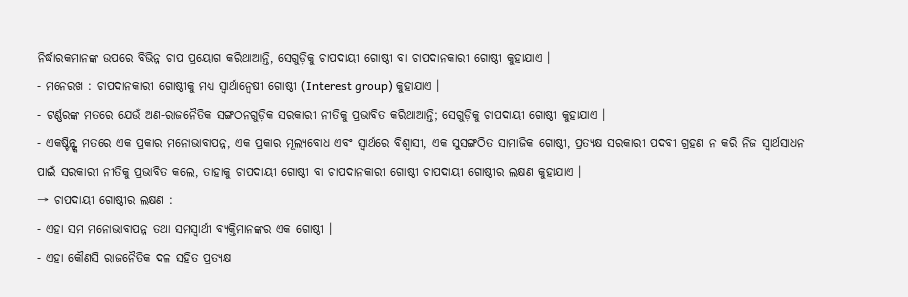ନିର୍ଦ୍ଧାରକମାନଙ୍କ ଉପରେ ବିଭିନ୍ନ ଚାପ ପ୍ରୟୋଗ କରିଥାଆନ୍ତି, ସେଗୁଡ଼ିକୁ ଚାପଦାୟୀ ଗୋଷ୍ଠୀ ବା ଚାପଦାନକାରୀ ଗୋଷ୍ଠୀ କୁହାଯାଏ ।
- ମନେରଖ : ଚାପଦାନକାରୀ ଗୋଷ୍ଠୀକୁ ମଧ୍ୟ ସ୍ଵାର୍ଥାନ୍ଵେଷୀ ଗୋଷ୍ଠୀ (Interest group) କୁହାଯାଏ ।
- ଟର୍ଣ୍ଣରଙ୍କ ମତରେ ଯେଉଁ ଅଣ-ରାଜନୈତିକ ସଙ୍ଗଠନଗୁଡ଼ିକ ସରକାରୀ ନୀତିକୁ ପ୍ରଭାବିତ କରିଥାଆନ୍ତି; ସେଗୁଡ଼ିକୁ ଚାପଦାୟୀ ଗୋଷ୍ଠୀ କୁହାଯାଏ ।
- ଏକଷ୍ଟିନ୍ଙ୍କ ମତରେ ଏକ ପ୍ରକାର ମନୋଭାବାପନ୍ନ, ଏକ ପ୍ରକାର ମୂଲ୍ୟବୋଧ ଏବଂ ସ୍ବାର୍ଥରେ ବିଶ୍ଵାସୀ, ଏକ ସୁସଙ୍ଗଠିତ ସାମାଜିକ ଗୋଷ୍ଠୀ, ପ୍ରତ୍ୟକ୍ଷ ସରକାରୀ ପଦବୀ ଗ୍ରହଣ ନ କରି ନିଜ ସ୍ବାର୍ଥସାଧନ ପାଇଁ ସରକାରୀ ନୀତିକୁ ପ୍ରଭାବିତ କଲେ, ତାହାକୁ ଚାପଦାୟୀ ଗୋଷ୍ଠୀ ବା ଚାପଦାନକାରୀ ଗୋଷ୍ଠୀ ଚାପଦାୟୀ ଗୋଷ୍ଠୀର ଲକ୍ଷଣ କୁହାଯାଏ ।
→ ଚାପଦାୟୀ ଗୋଷ୍ଠୀର ଲକ୍ଷଣ :
- ଏହା ସମ ମନୋଭାବାପନ୍ନ ତଥା ସମସ୍ୱାର୍ଥୀ ବ୍ୟକ୍ତିମାନଙ୍କର ଏକ ଗୋଷ୍ଠୀ ।
- ଏହା କୌଣସି ରାଜନୈତିକ ଦଳ ସହିତ ପ୍ରତ୍ୟକ୍ଷ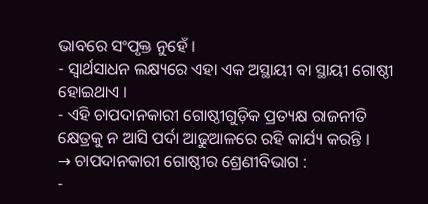ଭାବରେ ସଂପୃକ୍ତ ନୁହେଁ ।
- ସ୍ଵାର୍ଥସାଧନ ଲକ୍ଷ୍ୟରେ ଏହା ଏକ ଅସ୍ଥାୟୀ ବା ସ୍ଥାୟୀ ଗୋଷ୍ଠୀ ହୋଇଥାଏ ।
- ଏହି ଚାପଦାନକାରୀ ଗୋଷ୍ଠୀଗୁଡ଼ିକ ପ୍ରତ୍ୟକ୍ଷ ରାଜନୀତି କ୍ଷେତ୍ରକୁ ନ ଆସି ପର୍ଦା ଆଢୁଆଳରେ ରହି କାର୍ଯ୍ୟ କରନ୍ତି ।
→ ଚାପଦାନକାରୀ ଗୋଷ୍ଠୀର ଶ୍ରେଣୀବିଭାଗ :
-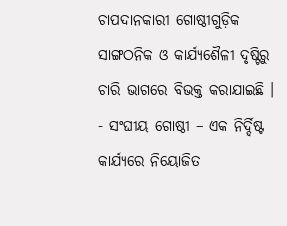ଚାପଦାନକାରୀ ଗୋଷ୍ଠୀଗୁଡ଼ିକ ସାଙ୍ଗଠନିକ ଓ କାର୍ଯ୍ୟଶୈଳୀ ଦୃଷ୍ଟିରୁ ଚାରି ଭାଗରେ ବିଭକ୍ତ କରାଯାଇଛି ।
- ସଂଘୀୟ ଗୋଷ୍ଠୀ – ଏକ ନିର୍ଦ୍ଦିଷ୍ଟ କାର୍ଯ୍ୟରେ ନିୟୋଜିତ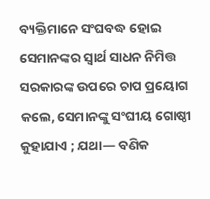ବ୍ୟକ୍ତିମାନେ ସଂଘବଦ୍ଧ ହୋଇ ସେମାନଙ୍କର ସ୍ଵାର୍ଥ ସାଧନ ନିମିତ୍ତ ସରକାରଙ୍କ ଉପରେ ଚାପ ପ୍ରୟୋଗ କଲେ, ସେମାନଙ୍କୁ ସଂଘୀୟ ଗୋଷ୍ଠୀ କୁହାଯାଏ ; ଯଥା— ବଣିକ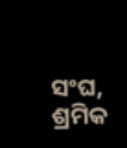ସଂଘ, ଶ୍ରମିକ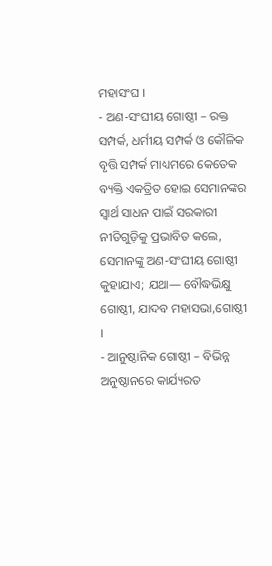ମହାସଂଘ ।
- ଅଣ-ସଂଘୀୟ ଗୋଷ୍ଠୀ – ରକ୍ତ ସମ୍ପର୍କ, ଧର୍ମୀୟ ସମ୍ପର୍କ ଓ କୌଳିକ ବୃତ୍ତି ସମ୍ପର୍କ ମାଧ୍ୟମରେ କେତେକ ବ୍ୟକ୍ତି ଏକତ୍ରିତ ହୋଇ ସେମାନଙ୍କର ସ୍ଵାର୍ଥ ସାଧନ ପାଇଁ ସରକାରୀ ନୀତିଗୁଡ଼ିକୁ ପ୍ରଭାବିତ କଲେ, ସେମାନଙ୍କୁ ଅଣ-ସଂଘୀୟ ଗୋଷ୍ଠୀ କୁହାଯାଏ; ଯଥା— ବୌଦ୍ଧଭିକ୍ଷୁ ଗୋଷ୍ଠୀ, ଯାଦବ ମହାସଭା,ଗୋଷ୍ଠୀ ।
- ଆନୁଷ୍ଠାନିକ ଗୋଷ୍ଠୀ – ବିଭିନ୍ନ ଅନୁଷ୍ଠାନରେ କାର୍ଯ୍ୟରତ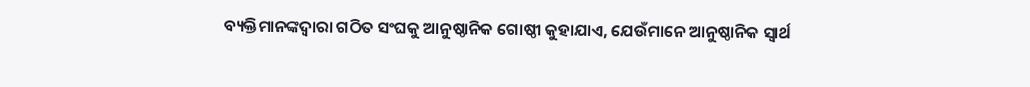ବ୍ୟକ୍ତିମାନଙ୍କଦ୍ୱାରା ଗଠିତ ସଂଘକୁ ଆନୁଷ୍ଠାନିକ ଗୋଷ୍ଠୀ କୁହାଯାଏ, ଯେଉଁମାନେ ଆନୁଷ୍ଠାନିକ ସ୍ବାର୍ଥ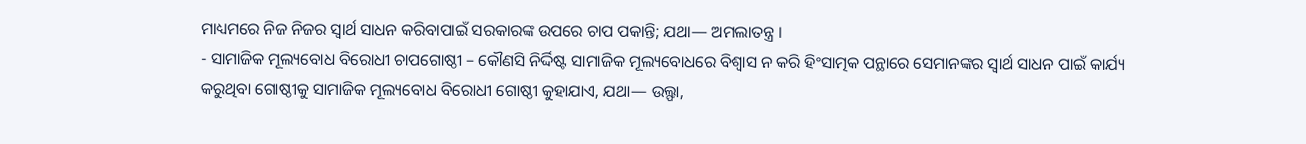ମାଧ୍ୟମରେ ନିଜ ନିଜର ସ୍ବାର୍ଥ ସାଧନ କରିବାପାଇଁ ସରକାରଙ୍କ ଉପରେ ଚାପ ପକାନ୍ତି; ଯଥା— ଅମଲାତନ୍ତ୍ର ।
- ସାମାଜିକ ମୂଲ୍ୟବୋଧ ବିରୋଧୀ ଚାପଗୋଷ୍ଠୀ – କୌଣସି ନିର୍ଦ୍ଦିଷ୍ଟ ସାମାଜିକ ମୂଲ୍ୟବୋଧରେ ବିଶ୍ୱାସ ନ କରି ହିଂସାତ୍ମକ ପନ୍ଥାରେ ସେମାନଙ୍କର ସ୍ବାର୍ଥ ସାଧନ ପାଇଁ କାର୍ଯ୍ୟ କରୁଥିବା ଗୋଷ୍ଠୀକୁ ସାମାଜିକ ମୂଲ୍ୟବୋଧ ବିରୋଧୀ ଗୋଷ୍ଠୀ କୁହାଯାଏ, ଯଥା— ଉଲ୍ଫା,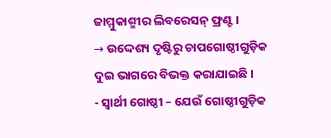ଜାମ୍ମୁକାଶ୍ମୀର ଲିବରେସନ୍ ଫ୍ରଣ୍ଟ ।
→ ଉଦ୍ଦେଶ୍ୟ ଦୃଷ୍ଟିରୁ ଚାପଗୋଷ୍ଠୀଗୁଡ଼ିକ ଦୁଇ ଭାଗରେ ବିଭକ୍ତ କରାଯାଇଛି ।
- ସ୍ଵାର୍ଥୀ ଗୋଷ୍ଠୀ – ଯେଉଁ ଗୋଷ୍ଠୀଗୁଡ଼ିକ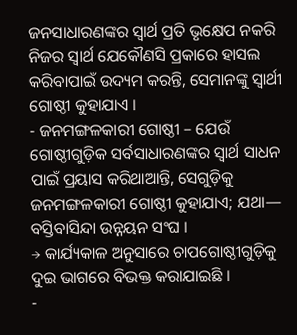ଜନସାଧାରଣଙ୍କର ସ୍ବାର୍ଥ ପ୍ରତି ଭୃକ୍ଷେପ ନକରି ନିଜର ସ୍ଵାର୍ଥ ଯେକୌଣସି ପ୍ରକାରେ ହାସଲ କରିବାପାଇଁ ଉଦ୍ୟମ କରନ୍ତି, ସେମାନଙ୍କୁ ସ୍ୱାର୍ଥୀ ଗୋଷ୍ଠୀ କୁହାଯାଏ ।
- ଜନମଙ୍ଗଳକାରୀ ଗୋଷ୍ଠୀ – ଯେଉଁ ଗୋଷ୍ଠୀଗୁଡ଼ିକ ସର୍ବସାଧାରଣଙ୍କର ସ୍ବାର୍ଥ ସାଧନ ପାଇଁ ପ୍ରୟାସ କରିଥାଆନ୍ତି, ସେଗୁଡ଼ିକୁ ଜନମଙ୍ଗଳକାରୀ ଗୋଷ୍ଠୀ କୁହାଯାଏ; ଯଥା— ବସ୍ତିବାସିନ୍ଦା ଉନ୍ନୟନ ସଂଘ ।
→ କାର୍ଯ୍ୟକାଳ ଅନୁସାରେ ଚାପଗୋଷ୍ଠୀଗୁଡ଼ିକୁ ଦୁଇ ଭାଗରେ ବିଭକ୍ତ କରାଯାଇଛି ।
-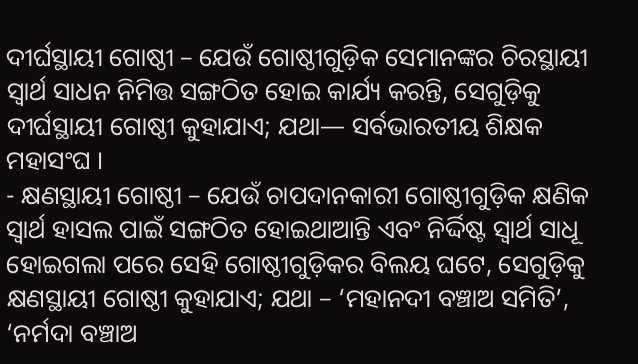ଦୀର୍ଘସ୍ଥାୟୀ ଗୋଷ୍ଠୀ – ଯେଉଁ ଗୋଷ୍ଠୀଗୁଡ଼ିକ ସେମାନଙ୍କର ଚିରସ୍ଥାୟୀ ସ୍ଵାର୍ଥ ସାଧନ ନିମିତ୍ତ ସଙ୍ଗଠିତ ହୋଇ କାର୍ଯ୍ୟ କରନ୍ତି, ସେଗୁଡ଼ିକୁ ଦୀର୍ଘସ୍ଥାୟୀ ଗୋଷ୍ଠୀ କୁହାଯାଏ; ଯଥା— ସର୍ବଭାରତୀୟ ଶିକ୍ଷକ ମହାସଂଘ ।
- କ୍ଷଣସ୍ଥାୟୀ ଗୋଷ୍ଠୀ – ଯେଉଁ ଚାପଦାନକାରୀ ଗୋଷ୍ଠୀଗୁଡ଼ିକ କ୍ଷଣିକ ସ୍ବାର୍ଥ ହାସଲ ପାଇଁ ସଙ୍ଗଠିତ ହୋଇଥାଆନ୍ତି ଏବଂ ନିର୍ଦ୍ଦିଷ୍ଟ ସ୍ଵାର୍ଥ ସାଧୂ ହୋଇଗଲା ପରେ ସେହି ଗୋଷ୍ଠୀଗୁଡ଼ିକର ବିଲୟ ଘଟେ, ସେଗୁଡ଼ିକୁ କ୍ଷଣସ୍ଥାୟୀ ଗୋଷ୍ଠୀ କୁହାଯାଏ; ଯଥା – ‘ମହାନଦୀ ବଞ୍ଚାଅ ସମିତି’, ‘ନର୍ମଦା ବଞ୍ଚାଅ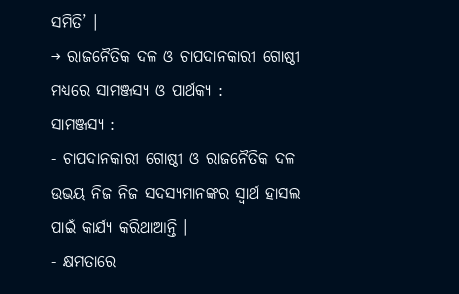ସମିତି’ ।
→ ରାଜନୈତିକ ଦଳ ଓ ଚାପଦାନକାରୀ ଗୋଷ୍ଠୀ ମଧ୍ୟରେ ସାମଞ୍ଜସ୍ୟ ଓ ପାର୍ଥକ୍ୟ :
ସାମଞ୍ଜସ୍ୟ :
- ଚାପଦାନକାରୀ ଗୋଷ୍ଠୀ ଓ ରାଜନୈତିକ ଦଳ ଉଭୟ ନିଜ ନିଜ ସଦସ୍ୟମାନଙ୍କର ସ୍ବାର୍ଥ ହାସଲ ପାଇଁ କାର୍ଯ୍ୟ କରିଥାଆନ୍ତି ।
- କ୍ଷମତାରେ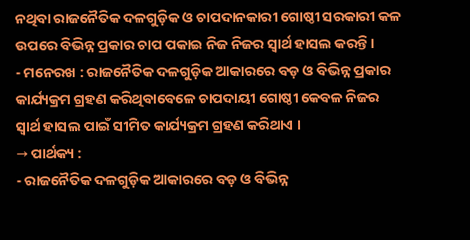ନଥିବା ରାଜନୈତିକ ଦଳଗୁଡ଼ିକ ଓ ଚାପଦାନକାରୀ ଗୋଷ୍ଠୀ ସରକାରୀ କଳ ଉପରେ ବିଭିନ୍ନ ପ୍ରକାର ଚାପ ପକାଇ ନିଜ ନିଜର ସ୍ୱାର୍ଥ ହାସଲ କରନ୍ତି ।
- ମନେରଖ : ରାଜନୈତିକ ଦଳଗୁଡ଼ିକ ଆକାରରେ ବଡ଼ ଓ ବିଭିନ୍ନ ପ୍ରକାର କାର୍ଯ୍ୟକ୍ରମ ଗ୍ରହଣ କରିଥିବାବେଳେ ଚାପଦାୟୀ ଗୋଷ୍ଠୀ କେବଳ ନିଜର ସ୍ବାର୍ଥ ହାସଲ ପାଇଁ ସୀମିତ କାର୍ଯ୍ୟକ୍ରମ ଗ୍ରହଣ କରିଥାଏ ।
→ ପାର୍ଥକ୍ୟ :
- ରାଜନୈତିକ ଦଳଗୁଡ଼ିକ ଆକାରରେ ବଡ଼ ଓ ବିଭିନ୍ନ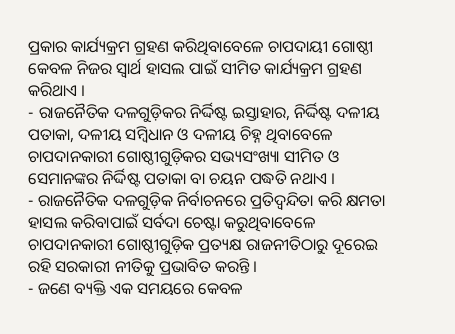ପ୍ରକାର କାର୍ଯ୍ୟକ୍ରମ ଗ୍ରହଣ କରିଥିବାବେଳେ ଚାପଦାୟୀ ଗୋଷ୍ଠୀ କେବଳ ନିଜର ସ୍ୱାର୍ଥ ହାସଲ ପାଇଁ ସୀମିତ କାର୍ଯ୍ୟକ୍ରମ ଗ୍ରହଣ କରିଥାଏ ।
- ରାଜନୈତିକ ଦଳଗୁଡ଼ିକର ନିର୍ଦ୍ଦିଷ୍ଟ ଇସ୍ତାହାର, ନିର୍ଦ୍ଦିଷ୍ଟ ଦଳୀୟ ପତାକା, ଦଳୀୟ ସମ୍ବିଧାନ ଓ ଦଳୀୟ ଚିହ୍ନ ଥିବାବେଳେ ଚାପଦାନକାରୀ ଗୋଷ୍ଠୀଗୁଡ଼ିକର ସଭ୍ୟସଂଖ୍ୟା ସୀମିତ ଓ ସେମାନଙ୍କର ନିର୍ଦ୍ଦିଷ୍ଟ ପତାକା ବା ଚୟନ ପଦ୍ଧତି ନଥାଏ ।
- ରାଜନୈତିକ ଦଳଗୁଡ଼ିକ ନିର୍ବାଚନରେ ପ୍ରତିଦ୍ବନ୍ଦିତା କରି କ୍ଷମତା ହାସଲ କରିବାପାଇଁ ସର୍ବଦା ଚେଷ୍ଟା କରୁଥିବାବେଳେ ଚାପଦାନକାରୀ ଗୋଷ୍ଠୀଗୁଡ଼ିକ ପ୍ରତ୍ୟକ୍ଷ ରାଜନୀତିଠାରୁ ଦୂରେଇ ରହି ସରକାରୀ ନୀତିକୁ ପ୍ରଭାବିତ କରନ୍ତି ।
- ଜଣେ ବ୍ୟକ୍ତି ଏକ ସମୟରେ କେବଳ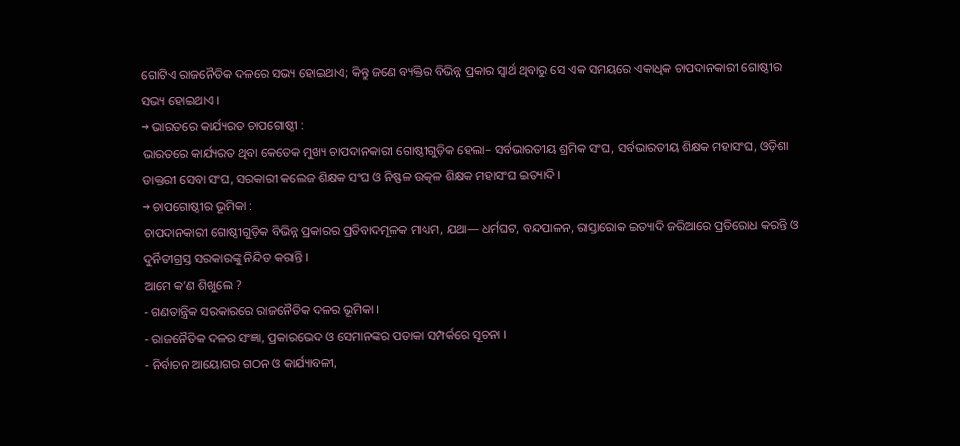ଗୋଟିଏ ରାଜନୈତିକ ଦଳରେ ସଭ୍ୟ ହୋଇଥାଏ; କିନ୍ତୁ ଜଣେ ବ୍ୟକ୍ତିର ବିଭିନ୍ନ ପ୍ରକାର ସ୍ବାର୍ଥ ଥିବାରୁ ସେ ଏକ ସମୟରେ ଏକାଧିକ ଚାପଦାନକାରୀ ଗୋଷ୍ଠୀର ସଭ୍ୟ ହୋଇଥାଏ ।
→ ଭାରତରେ କାର୍ଯ୍ୟରତ ଚାପଗୋଷ୍ଠୀ :
ଭାରତରେ କାର୍ଯ୍ୟରତ ଥିବା କେତେକ ମୁଖ୍ୟ ଚାପଦାନକାରୀ ଗୋଷ୍ଠୀଗୁଡ଼ିକ ହେଲା– ସର୍ବଭାରତୀୟ ଶ୍ରମିକ ସଂଘ, ସର୍ବଭାରତୀୟ ଶିକ୍ଷକ ମହାସଂଘ, ଓଡ଼ିଶା ଡାକ୍ତରୀ ସେବା ସଂଘ, ସରକାରୀ କଲେଜ ଶିକ୍ଷକ ସଂଘ ଓ ନିଷ୍ଫଳ ଉତ୍କଳ ଶିକ୍ଷକ ମହାସଂଘ ଇତ୍ୟାଦି ।
→ ଚାପଗୋଷ୍ଠୀର ଭୂମିକା :
ଚାପଦାନକାରୀ ଗୋଷ୍ଠୀଗୁଡ଼ିକ ବିଭିନ୍ନ ପ୍ରକାରର ପ୍ରତିବାଦମୂଳକ ମାଧ୍ୟମ, ଯଥା— ଧର୍ମଘଟ, ବନ୍ଦପାଳନ, ରାସ୍ତାରୋକ ଇତ୍ୟାଦି ଜରିଆରେ ପ୍ରତିରୋଧ କରନ୍ତି ଓ ଦୁର୍ନିତୀଗ୍ରସ୍ତ ସରକାରଙ୍କୁ ନିନ୍ଦିତ କରାନ୍ତି ।
ଆମେ କ’ଣ ଶିଖୁଲେ ?
- ଗଣତାନ୍ତ୍ରିକ ସରକାରରେ ରାଜନୈତିକ ଦଳର ଭୂମିକା ।
- ରାଜନୈତିକ ଦଳର ସଂଜ୍ଞା, ପ୍ରକାରଭେଦ ଓ ସେମାନଙ୍କର ପତାକା ସମ୍ପର୍କରେ ସୂଚନା ।
- ନିର୍ବାଚନ ଆୟୋଗର ଗଠନ ଓ କାର୍ଯ୍ୟାବଳୀ,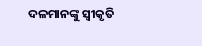ଦଳମାନଙ୍କୁ ସ୍ବୀକୃତି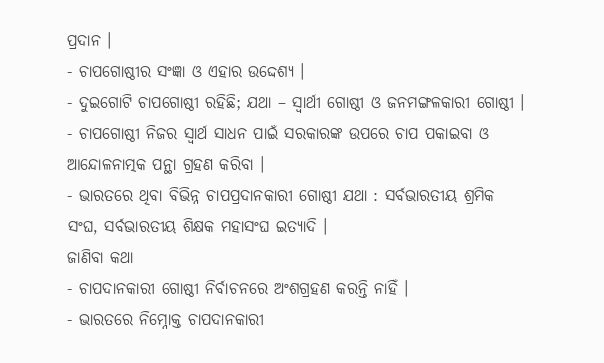ପ୍ରଦାନ ।
- ଚାପଗୋଷ୍ଠୀର ସଂଜ୍ଞା ଓ ଏହାର ଉଦ୍ଦେଶ୍ୟ ।
- ଦୁଇଗୋଟି ଚାପଗୋଷ୍ଠୀ ରହିଛି; ଯଥା – ସ୍ଵାର୍ଥୀ ଗୋଷ୍ଠୀ ଓ ଜନମଙ୍ଗଳକାରୀ ଗୋଷ୍ଠୀ ।
- ଚାପଗୋଷ୍ଠୀ ନିଜର ସ୍ଵାର୍ଥ ସାଧନ ପାଇଁ ସରକାରଙ୍କ ଉପରେ ଚାପ ପକାଇବା ଓ ଆନ୍ଦୋଳନାତ୍ମକ ପନ୍ଥା ଗ୍ରହଣ କରିବା ।
- ଭାରତରେ ଥିବା ବିଭିନ୍ନ ଚାପପ୍ରଦାନକାରୀ ଗୋଷ୍ଠୀ ଯଥା : ସର୍ବଭାରତୀୟ ଶ୍ରମିକ ସଂଘ, ସର୍ବଭାରତୀୟ ଶିକ୍ଷକ ମହାସଂଘ ଇତ୍ୟାଦି ।
ଜାଣିବା କଥା
- ଚାପଦାନକାରୀ ଗୋଷ୍ଠୀ ନିର୍ବାଚନରେ ଅଂଶଗ୍ରହଣ କରନ୍ତି ନାହିଁ ।
- ଭାରତରେ ନିମ୍ନୋକ୍ତ ଚାପଦାନକାରୀ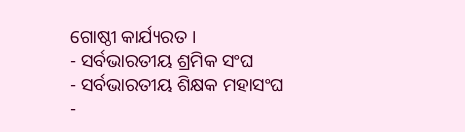ଗୋଷ୍ଠୀ କାର୍ଯ୍ୟରତ ।
- ସର୍ବଭାରତୀୟ ଶ୍ରମିକ ସଂଘ
- ସର୍ବଭାରତୀୟ ଶିକ୍ଷକ ମହାସଂଘ
-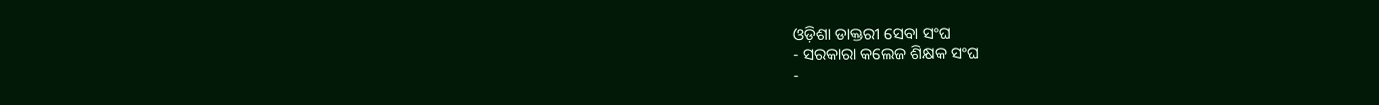ଓଡ଼ିଶା ଡାକ୍ତରୀ ସେବା ସଂଘ
- ସରକାରା କଲେଜ ଶିକ୍ଷକ ସଂଘ
-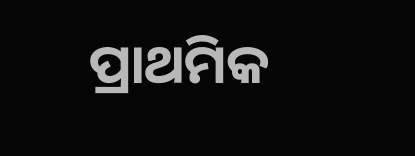ପ୍ରାଥମିକ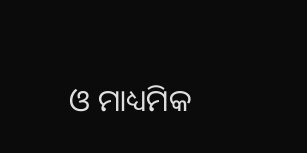ଓ ମାଧ୍ୟମିକ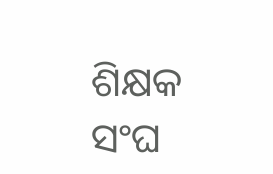ଶିକ୍ଷକ ସଂଘ